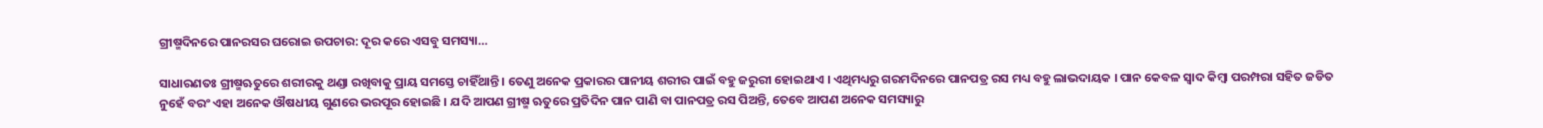ଗ୍ରୀଷ୍ମଦିନରେ ପାନରସର ଘରୋଇ ଉପଚାର: ଦୂର କରେ ଏସବୁ ସମସ୍ୟା…

ସାଧାରଣତଃ ଗ୍ରୀଷ୍ମଋତୁରେ ଶରୀରକୁ ଥଣ୍ଡା ରଖିବାକୁ ପ୍ରାୟ ସମସ୍ତେ ଚାହିଁଥାନ୍ତି । ତେଣୁ ଅନେକ ପ୍ରକାରର ପାନୀୟ ଶରୀର ପାଇଁ ବହୁ ଜରୁରୀ ହୋଇଥାଏ । ଏଥିମଧ୍ୟରୁ ଗରମଦିନରେ ପାନପତ୍ର ରସ ମଧ୍ୟ ବହୁ ଲାଭଦାୟକ । ପାନ କେବଳ ସ୍ୱାଦ କିମ୍ବା ପରମ୍ପରା ସହିତ ଜଡିତ ନୁହେଁ ବରଂ ଏହା ଅନେକ ଔଷଧୀୟ ଗୁଣରେ ଭରପୂର ହୋଇଛି । ଯଦି ଆପଣ ଗ୍ରୀଷ୍ମ ଋତୁରେ ପ୍ରତିଦିନ ପାନ ପାଣି ବା ପାନପତ୍ର ରସ ପିଅନ୍ତି, ତେବେ ଆପଣ ଅନେକ ସମସ୍ୟାରୁ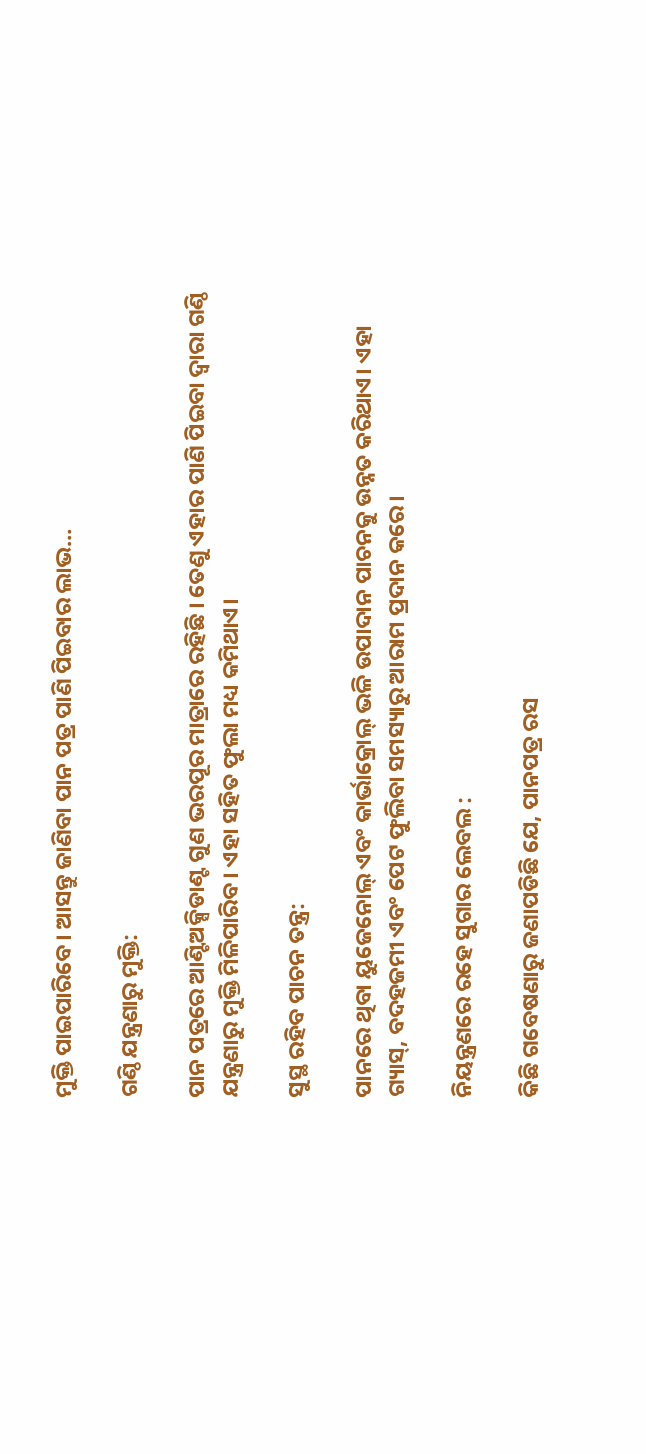ମୁକ୍ତି ପାଇପାରିବେ। ଆସନ୍ତୁ ଜାଣିବା ପାନ ପତ୍ର ପାଣି ପିଇବାର ଲାଭ…

ଗଣ୍ଠି ଯନ୍ତ୍ରଣାରୁ ମୁକ୍ତି:

ପାନ ପତ୍ରରେ ଆଣ୍ଟିଅକ୍ସିଡାଣ୍ଟ ଗୁଣ ଭରପୂର ମାତ୍ରାରେ ରହିଛି । ତେଣୁ ଏହାର ପାଣି ପିଇବା ଦ୍ୱାରା ଗଣ୍ଠି ଯନ୍ତ୍ରଣାରୁ ମୁକ୍ତି ମିଳିପାରିବ। ଏହା ସହିତ ଫୁଲା ମଧ୍ୟ କମିଥାଏ।

ସୁସ୍ଥ ରହିବ ପାଚନ ତନ୍ତ୍ର:

ପାନରେ ଥିବା ୟୁଜେନୋଲ୍ ଏବଂ କାର୍ଭାକ୍ରୋଲ୍ ଭଳି ଉପାଦାନ ପାଚନକୁ ଉନ୍ନତ କରିଥାଏ। ଏହା ଗ୍ୟାସ୍, ବଦହଜମୀ ଏବଂ ପେଟ ଫୁଲିବା ସମସ୍ୟାରୁ ଆରାମ ପ୍ରଦାନ କରେ।

ନିୟନ୍ତ୍ରଣରେ ରହେ ସୁଗାର ଲେବଲ :

କିଛି ଗବେଷଣାରୁ ଜଣାପଡିଛି ଯେ, ପାନପତ୍ର ରସ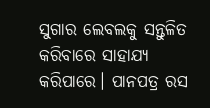ସୁଗାର ଲେବଲକୁ ସନ୍ତୁଳିତ କରିବାରେ ସାହାଯ୍ୟ କରିପାରେ। ପାନପତ୍ର ରସ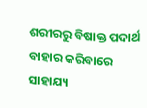ଶରୀରରୁ ବିଷାକ୍ତ ପଦାର୍ଥ ବାହାର କରିବାରେ ସାହାଯ୍ୟ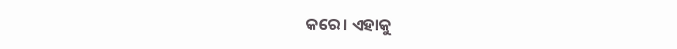କରେ। ଏହାକୁ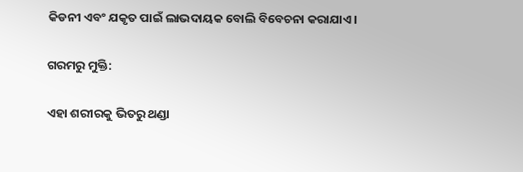କିଡନୀ ଏବଂ ଯକୃତ ପାଇଁ ଲାଭଦାୟକ ବୋଲି ବିବେଚନା କରାଯାଏ।

ଗରମରୁ ମୁକ୍ତି:

ଏହା ଶରୀରକୁ ଭିତରୁ ଥଣ୍ଡା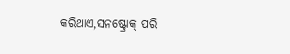କରିଥାଏ,ସନଷ୍ଟ୍ରୋକ୍ ପରି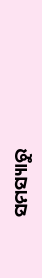ସମସ୍ୟାରୁ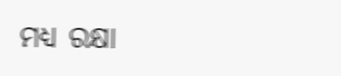ମଧ୍ୟ ରକ୍ଷା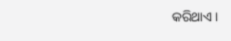କରିଥାଏ ।